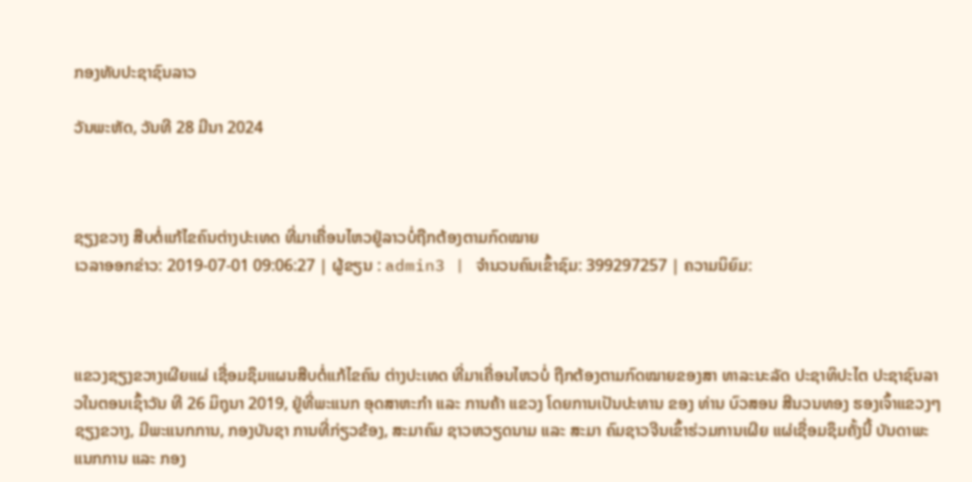ກອງທັບປະຊາຊົນລາວ

ວັນພະຫັດ, ວັນທີ 28 ມີນາ 2024



ຊຽງຂວາງ ສືບຕໍ່ແກ້ໄຂຄົນຕ່າງປະເທດ ທີ່ມາເຄື່ອນໄຫວຢູ່ລາວບໍ່ຖືກຕ້ອງຕາມກົດໝາຍ
ເວລາອອກຂ່າວ: 2019-07-01 09:06:27 | ຜູ້ຂຽນ : admin3 | ຈຳນວນຄົນເຂົ້າຊົມ: 399297257 | ຄວາມນິຍົມ:



ແຂວງຊຽງຂວາງເຜີຍແຜ່ ເຊື່ອມຊຶມແຜນສືບຕໍ່ແກ້ໄຂຄົນ ຕ່າງປະເທດ ທີ່ມາເຄື່ອນໄຫວບໍ່ ຖືກຕ້ອງຕາມກົດໝາຍຂອງສາ ທາລະນະລັດ ປະຊາທິປະໄຕ ປະຊາຊົນລາວໃນຕອນເຊົ້າວັນ ທີ 26 ມິຖຸນາ 2019, ຢູ່ທີ່ພະແນກ ອຸດສາຫະກຳ ແລະ ການຄ້າ ແຂວງ ໂດຍການເປັນປະທານ ຂອງ ທ່ານ ບົວສອນ ສີນວນທອງ ຮອງເຈົ້າແຂວງໆຊຽງຂວາງ, ມີພະແນກການ, ກອງບັນຊາ ການທີ່ກ່ຽວຂ້ອງ, ສະມາຄົມ ຊາວຫວຽດນາມ ແລະ ສະມາ ຄົມຊາວຈີນເຂົ້າຮ່ວມການເຜີຍ ແຜ່ເຊື່ອມຊຶມຄັ້ງນີ້ ບັນດາພະ ແນກການ ແລະ ກອງ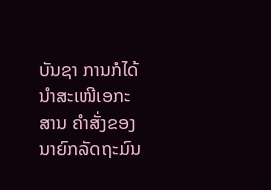ບັນຊາ ການກໍໄດ້ນຳສະເໜີເອກະສານ ຄຳສັ່ງຂອງນາຍົກລັດຖະມົນ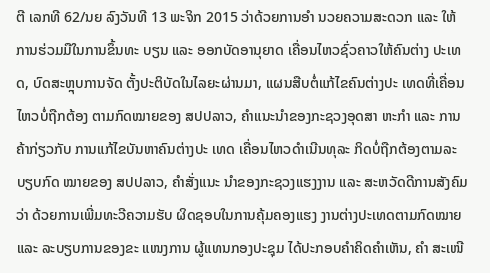ຕີ ເລກທີ 62/ນຍ ລົງວັນທີ 13 ພະຈິກ 2015 ວ່າດ້ວຍການອຳ ນວຍຄວາມສະດວກ ແລະ ໃຫ້ ການຮ່ວມມືໃນການຂຶ້ນທະ ບຽນ ແລະ ອອກບັດອານຸຍາດ ເຄື່ອນໄຫວຊົ່ວຄາວໃຫ້ຄົນຕ່າງ ປະເທດ, ບົດສະຫຼຸບການຈັດ ຕັ້ງປະຕິບັດໃນໄລຍະຜ່ານມາ, ແຜນສືບຕໍ່ແກ້ໄຂຄົນຕ່າງປະ ເທດທີ່ເຄື່ອນໄຫວບໍ່ຖືກຕ້ອງ ຕາມກົດໝາຍຂອງ ສປປລາວ, ຄຳແນະນຳຂອງກະຊວງອຸດສາ ຫະກຳ ແລະ ການຄ້າກ່ຽວກັບ ການແກ້ໄຂບັນຫາຄົນຕ່າງປະ ເທດ ເຄື່ອນໄຫວດຳເນີນທຸລະ ກິດບໍ່ຖືກຕ້ອງຕາມລະບຽບກົດ ໝາຍຂອງ ສປປລາວ, ຄຳສັ່ງແນະ ນຳຂອງກະຊວງແຮງງານ ແລະ ສະຫວັດດີການສັງຄົມວ່າ ດ້ວຍການເພີ່ມທະວີຄວາມຮັບ ຜິດຊອບໃນການຄຸ້ມຄອງແຮງ ງານຕ່າງປະເທດຕາມກົດໝາຍ ແລະ ລະບຽບການຂອງຂະ ແໜງການ ຜູ້ແທນກອງປະຊຸມ ໄດ້ປະກອບຄຳຄິດຄຳເຫັນ, ຄຳ ສະເໜີ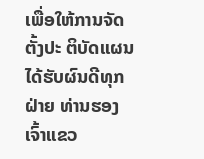ເພື່ອໃຫ້ການຈັດຕັ້ງປະ ຕິບັດແຜນໄດ້ຮັບຜົນດີທຸກຝ່າຍ ທ່ານຮອງເຈົ້າແຂວ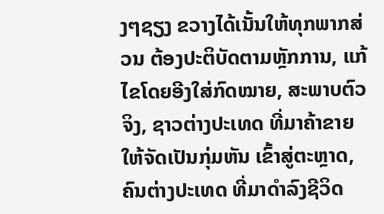ງໆຊຽງ ຂວາງໄດ້ເນັ້ນໃຫ້ທຸກພາກສ່ວນ ຕ້ອງປະຕິບັດຕາມຫຼັກການ, ແກ້ໄຂໂດຍອີງໃສ່ກົດໝາຍ, ສະພາບຕົວຈິງ, ຊາວຕ່າງປະເທດ ທີ່ມາຄ້າຂາຍໃຫ້ຈັດເປັນກຸ່ມຫັນ ເຂົ້າສູ່ຕະຫຼາດ, ຄົນຕ່າງປະເທດ ທີ່ມາດຳລົງຊີວິດ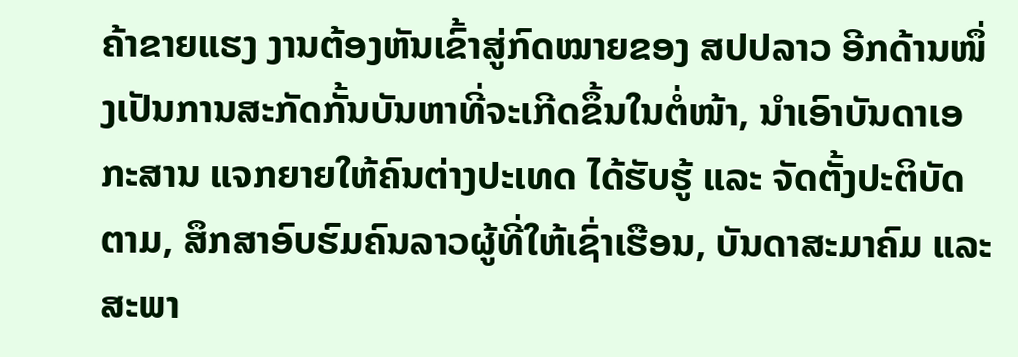ຄ້າຂາຍແຮງ ງານຕ້ອງຫັນເຂົ້າສູ່ກົດໝາຍຂອງ ສປປລາວ ອີກດ້ານໜຶ່ງເປັນການສະກັດກັ້ນບັນຫາທີ່ຈະເກີດຂຶ້ນໃນຕໍ່ໜ້າ, ນຳເອົາບັນດາເອກະສານ ແຈກຍາຍໃຫ້ຄົນຕ່າງປະເທດ ໄດ້ຮັບຮູ້ ແລະ ຈັດຕັ້ງປະຕິບັດ ຕາມ, ສຶກສາອົບຮົມຄົນລາວຜູ້ທີ່ໃຫ້ເຊົ່າເຮືອນ, ບັນດາສະມາຄົມ ແລະ ສະພາ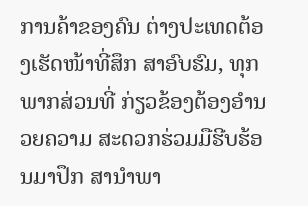ການຄ້າຂອງຄົນ ຕ່າງປະເທດຕ້ອງເຮັດໜ້າທີ່ສຶກ ສາອົບຮົມ, ທຸກພາກສ່ວນທີ່ ກ່ຽວຂ້ອງຕ້ອງອຳນວຍຄວາມ ສະດວກຮ່ວມມືຮີບຮ້ອນມາປຶກ ສານຳພາ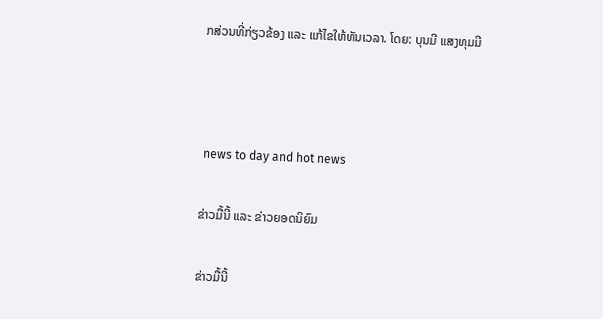ກສ່ວນທີ່ກ່ຽວຂ້ອງ ແລະ ແກ້ໄຂໃຫ້ທັນເວລາ. ໂດຍ: ບຸນມີ ແສງທຸມມີ



 news to day and hot news

ຂ່າວມື້ນີ້ ແລະ ຂ່າວຍອດນິຍົມ

ຂ່າວມື້ນີ້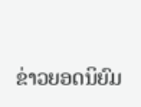ຂ່າວຍອດນິຍົມ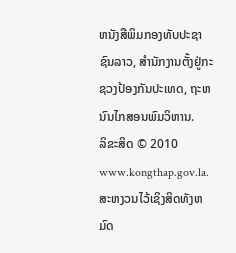ຫນັງສືພິມກອງທັບປະຊາຊົນລາວ, ສຳນັກງານຕັ້ງຢູ່ກະຊວງປ້ອງກັນປະເທດ, ຖະຫນົນໄກສອນພົມວິຫານ.
ລິຂະສິດ © 2010 www.kongthap.gov.la. ສະຫງວນໄວ້ເຊິງສິດທັງຫມົດ